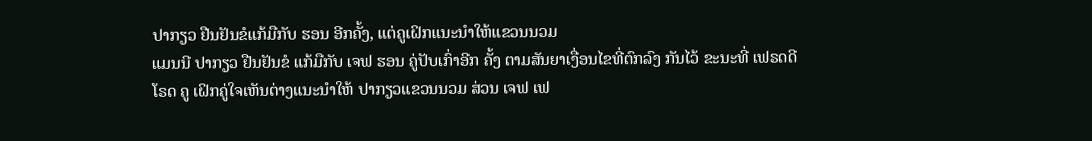ປາກຽວ ຢືນຢັນຂໍແກ້ມືກັບ ຮອນ ອີກຄັ້ງ, ແຕ່ຄູເຝິກແນະນຳໃຫ້ແຂວນນວມ
ແມນນີ ປາກຽວ ຢືນຢັນຂໍ ແກ້ມືກັບ ເຈຟ ຮອນ ຄູ່ປັບເກົ່າອີກ ຄັ້ງ ຕາມສັນຍາເງື່ອນໄຂທີ່ຕົກລົງ ກັນໄວ້ ຂະນະທີ່ ເຟຣດດີ ໂຣດ ຄູ ເຝິກຄູ່ໃຈເຫັນຕ່າງແນະນຳໃຫ້ ປາກຽວແຂວນນວມ ສ່ວນ ເຈຟ ເຟ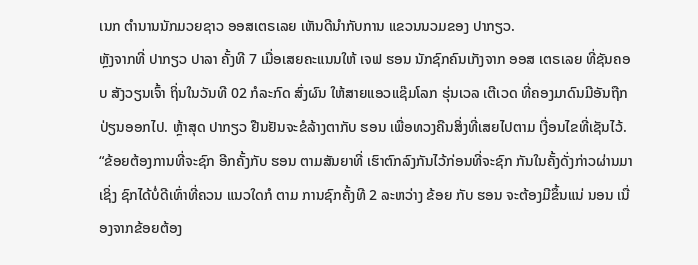ເນກ ຕຳນານນັກມວຍຊາວ ອອສເຕຣເລຍ ເຫັນດີນຳກັບການ ແຂວນນວມຂອງ ປາກຽວ.
ຫຼັງຈາກທີ່ ປາກຽວ ປາລາ ຄັ້ງທີ 7 ເມື່ອເສຍຄະແນນໃຫ້ ເຈຟ ຮອນ ນັກຊົກຄົນເກັງຈາກ ອອສ ເຕຣເລຍ ທີ່ຊັນຄອບ ສັງວຽນເຈົ້າ ຖິ່ນໃນວັນທີ 02 ກໍລະກົດ ສົ່ງຜົນ ໃຫ້ສາຍແອວແຊ໊ມໂລກ ຮຸ່ນເວລ ເຕີເວດ ທີ່ຄອງມາດົນມີອັນຖືກ ປ່ຽນອອກໄປ. ຫຼ້າສຸດ ປາກຽວ ຢືນຢັນຈະຂໍລ້າງຕາກັບ ຮອນ ເພື່ອທວງຄືນສິ່ງທີ່ເສຍໄປຕາມ ເງື່ອນໄຂທີ່ເຊັນໄວ້.
“ຂ້ອຍຕ້ອງການທີ່ຈະຊົກ ອີກຄັ້ງກັບ ຮອນ ຕາມສັນຍາທີ່ ເຮົາຕົກລົງກັນໄວ້ກ່ອນທີ່ຈະຊົກ ກັນໃນຄັ້ງດັ່ງກ່າວຜ່ານມາ ເຊິ່ງ ຊົກໄດ້ບໍ່ດີເທົ່າທີ່ຄວນ ແນວໃດກໍ ຕາມ ການຊົກຄັ້ງທີ 2 ລະຫວ່າງ ຂ້ອຍ ກັບ ຮອນ ຈະຕ້ອງມີຂຶ້ນແນ່ ນອນ ເນື່ອງຈາກຂ້ອຍຕ້ອງ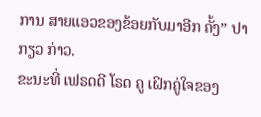ການ ສາຍແອວຂອງຂ້ອຍກັບມາອີກ ຄັ້ງ” ປາກຽວ ກ່າວ.
ຂະນະທີ່ ເຟຣດດີ ໂຣດ ຄູ ເຝິກຄູ່ໃຈຂອງ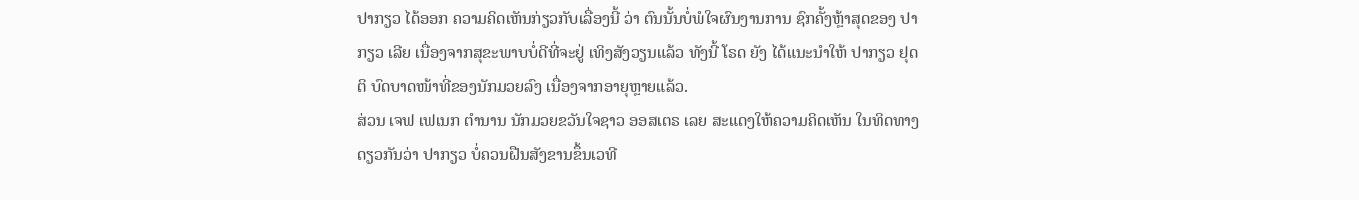ປາກຽວ ໄດ້ອອກ ຄວາມຄິດເຫັນກ່ຽວກັບເລື່ອງນີ້ ວ່າ ຕົນນັ້ນບໍ່ພໍໃຈຜົນງານການ ຊົກຄັ້ງຫຼ້າສຸດຂອງ ປາກຽວ ເລີຍ ເນື່ອງຈາກສຸຂະພາບບໍ່ດີທີ່ຈະຢູ່ ເທິງສັງວຽນແລ້ວ ທັງນີ້ ໂຣດ ຍັງ ໄດ້ແນະນຳໃຫ້ ປາກຽວ ຢຸດຕິ ບົດບາດໜ້າທີ່ຂອງນັກມວຍລົງ ເນື່ອງຈາກອາຍຸຫຼາຍແລ້ວ.
ສ່ວນ ເຈຟ ເຟເນກ ຕຳນານ ນັກມວຍຂວັນໃຈຊາວ ອອສເຕຣ ເລຍ ສະແດງໃຫ້ຄວາມຄິດເຫັນ ໃນທິດທາງດຽວກັນວ່າ ປາກຽວ ບໍ່ຄວນຝືນສັງຂານຂຶ້ນເວທີ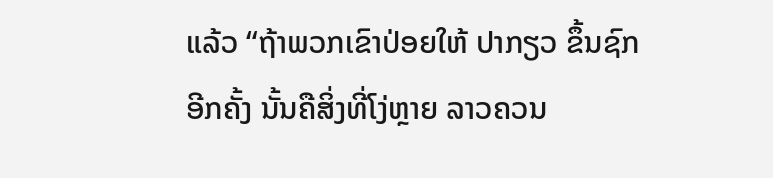ແລ້ວ “ຖ້າພວກເຂົາປ່ອຍໃຫ້ ປາກຽວ ຂຶ້ນຊົກອີກຄັ້ງ ນັ້ນຄືສິ່ງທີ່ໂງ່ຫຼາຍ ລາວຄວນ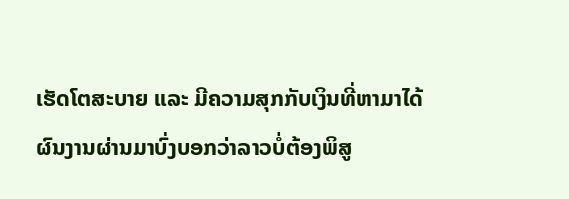ເຮັດໂຕສະບາຍ ແລະ ມີຄວາມສຸກກັບເງິນທີ່ຫາມາໄດ້ ຜົນງານຜ່ານມາບົ່ງບອກວ່າລາວບໍ່ຕ້ອງພິສູ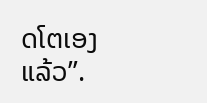ດໂຕເອງແລ້ວ”.